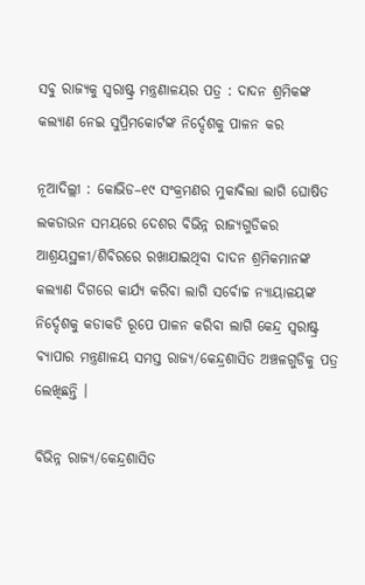ସବୁ ରାଜ୍ୟକୁ ସ୍ବରାଷ୍ଟ୍ର ମନ୍ତ୍ରଣାଳୟର ପତ୍ର : ଦାଦନ ଶ୍ରମିକଙ୍କ କଲ୍ୟାଣ ନେଇ ସୁପ୍ରିମକୋର୍ଟଙ୍କ ନିର୍ଦ୍ଦେଶକୁ ପାଳନ କର

ନୂଆଦିଲ୍ଲୀ : କୋଭିଡ–୧୯ ସଂକ୍ରମଣର ମୁକାବିଲା ଲାଗି ଘୋଷିତ ଲକଡାଉନ ସମୟରେ ଦେଶର ବିଭିନ୍ନ ରାଜ୍ୟଗୁଡିକର ଆଶ୍ରୟସ୍ଥଳୀ/ଶିବିରରେ ରଖାଯାଇଥିବା ଦାଦନ ଶ୍ରମିକମାନଙ୍କ କଲ୍ୟାଣ ଦିଗରେ କାର୍ଯ୍ୟ କରିବା ଲାଗି ସର୍ବୋଚ୍ଚ ନ୍ୟାୟାଳୟଙ୍କ ନିର୍ଦ୍ଦେଶକୁ କଡାକଡି ରୂପେ ପାଳନ କରିବା ଲାଗି କେନ୍ଦ୍ର ସ୍ବରାଷ୍ଟ୍ର ବ୍ୟାପାର ମନ୍ତ୍ରଣାଳୟ ସମସ୍ତ ରାଜ୍ୟ/କେନ୍ଦ୍ରଶାସିତ ଅଞ୍ଚଳଗୁଡିକୁ ପତ୍ର ଲେଖିଛନ୍ତି ।

ବିଭିନ୍ନ ରାଜ୍ୟ/କେନ୍ଦ୍ରଶାସିତ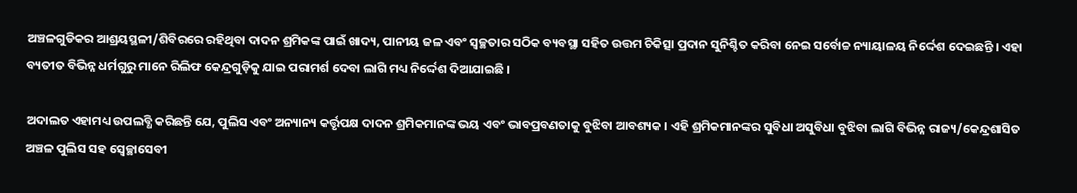ଅଞ୍ଚଳଗୁଡିକର ଆଶ୍ରୟସ୍ଥଳୀ/ଶିବିରରେ ରହିଥିବା ଦାଦନ ଶ୍ରମିକଙ୍କ ପାଇଁ ଖାଦ୍ୟ, ପାନୀୟ ଜଳ ଏବଂ ସ୍ବଚ୍ଛତାର ସଠିକ ବ୍ୟବସ୍ଥା ସହିତ ଉତ୍ତମ ଚିକିତ୍ସା ପ୍ରଦାନ ସୁନିଶ୍ଚିତ କରିବା ନେଇ ସର୍ବୋଚ୍ଚ ନ୍ୟାୟାଳୟ ନିର୍ଦ୍ଦେଶ ଦେଇଛନ୍ତି । ଏହା ବ୍ୟତୀତ ବିଭିନ୍ନ ଧର୍ମଗୁରୁ ମାନେ ରିଲିଫ କେନ୍ଦ୍ରଗୁଡ଼ିକୁ ଯାଇ ପରାମର୍ଶ ଦେବା ଲାଗି ମଧ୍ୟ ନିର୍ଦ୍ଦେଶ ଦିଆଯାଇଛି ।

ଅଦାଲତ ଏହାମଧ୍ୟ ଉପଲବ୍ଧି କରିଛନ୍ତି ଯେ, ପୁଲିସ ଏବଂ ଅନ୍ୟାନ୍ୟ କର୍ତ୍ତୃପକ୍ଷ ଦାଦନ ଶ୍ରମିକମାନଙ୍କ ଭୟ ଏବଂ ଭାବପ୍ରବଣତାକୁ ବୁଝିବା ଆବଶ୍ୟକ । ଏହି ଶ୍ରମିକମାନଙ୍କର ସୁବିଧା ଅସୁବିଧା ବୁଝିବା ଲାଗି ବିଭିନ୍ନ ରାଜ୍ୟ/କେନ୍ଦ୍ରଶାସିତ ଅଞ୍ଚଳ ପୁଲିସ ସହ ସ୍ବେଚ୍ଛାସେବୀ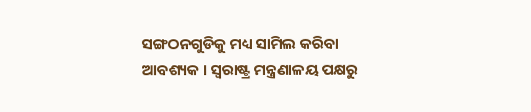ସଙ୍ଗଠନଗୁଡିକୁ ମଧ୍ୟ ସାମିଲ କରିବା ଆବଶ୍ୟକ । ସ୍ବରାଷ୍ଟ୍ର ମନ୍ତ୍ରଣାଳୟ ପକ୍ଷରୁ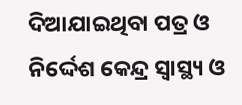ଦିଆଯାଇଥିବା ପତ୍ର ଓ ନିର୍ଦ୍ଦେଶ କେନ୍ଦ୍ର ସ୍ୱାସ୍ଥ୍ୟ ଓ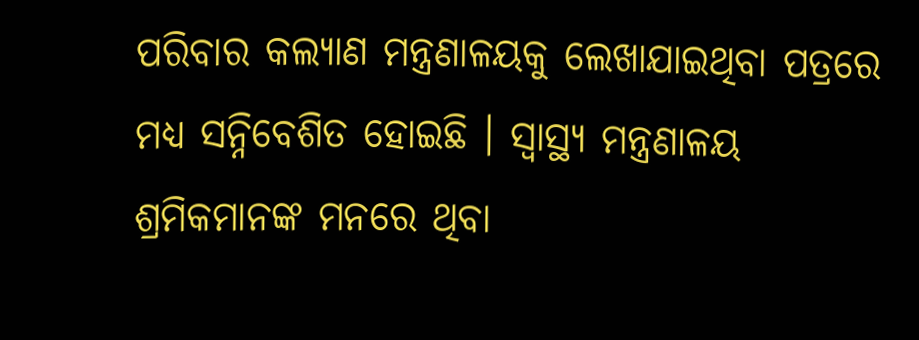ପରିବାର କଲ୍ୟାଣ ମନ୍ତ୍ରଣାଳୟକୁ ଲେଖାଯାଇଥିବା ପତ୍ରରେ ମଧ୍ୟ ସନ୍ନିବେଶିତ ହୋଇଛି । ସ୍ୱାସ୍ଥ୍ୟ ମନ୍ତ୍ରଣାଳୟ ଶ୍ରମିକମାନଙ୍କ ମନରେ ଥିବା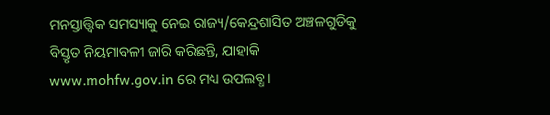ମନସ୍ତାତ୍ତ୍ବିକ ସମସ୍ୟାକୁ ନେଇ ରାଜ୍ୟ/କେନ୍ଦ୍ରଶାସିତ ଅଞ୍ଚଳଗୁଡିକୁ ବିସ୍ତୃତ ନିୟମାବଳୀ ଜାରି କରିଛନ୍ତି, ଯାହାକି www.mohfw.gov.in ରେ ମଧ୍ୟ ଉପଲବ୍ଧ।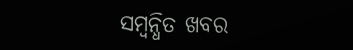ସମ୍ବନ୍ଧିତ ଖବର